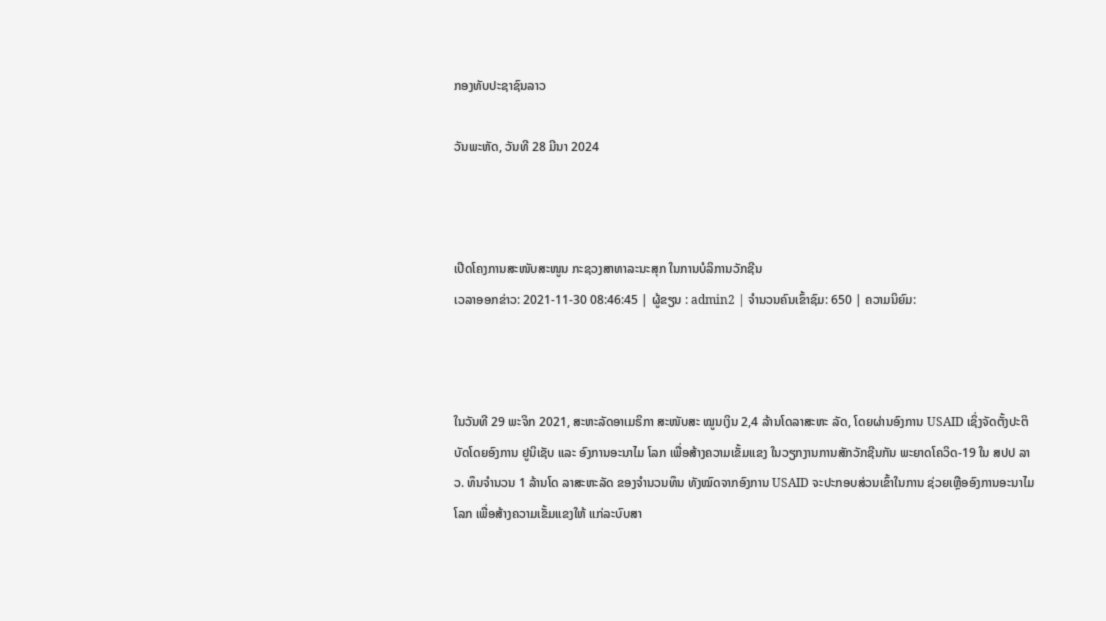ກອງທັບປະຊາຊົນລາວ

ວັນພະຫັດ, ວັນທີ 28 ມີນາ 2024



ເປີດໂຄງການສະໜັບສະໜູນ ກະຊວງສາທາລະນະສຸກ ໃນການບໍລິການວັກຊີນ
ເວລາອອກຂ່າວ: 2021-11-30 08:46:45 | ຜູ້ຂຽນ : admin2 | ຈຳນວນຄົນເຂົ້າຊົມ: 650 | ຄວາມນິຍົມ:



ໃນວັນທີ 29 ພະຈິກ 2021, ສະຫະລັດອາເມຣິກາ ສະໜັບສະ ໝູນເງິນ 2,4 ລ້ານໂດລາສະຫະ ລັດ, ໂດຍຜ່ານອົງການ USAID ເຊິ່ງຈັດຕັ້ງປະຕິບັດໂດຍອົງການ ຢູນິເຊັບ ແລະ ອົງການອະນາໄມ ໂລກ ເພື່ອສ້າງຄວາມເຂັ້ມແຂງ ໃນວຽກງານການສັກວັກຊີນກັນ ພະຍາດໂຄວິດ-19 ໃນ ສປປ ລາວ. ທຶນຈໍານວນ 1 ລ້ານໂດ ລາສະຫະລັດ ຂອງຈໍານວນທຶນ ທັງໝົດຈາກອົງການ USAID ຈະປະກອບສ່ວນເຂົ້າໃນການ ຊ່ວຍເຫຼືອອົງການອະນາໄມໂລກ ເພື່ອສ້າງຄວາມເຂັ້ມແຂງໃຫ້ ເເກ່ລະບົບສາ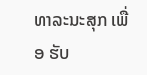ທາລະນະສຸກ ເພື່ອ ຮັບ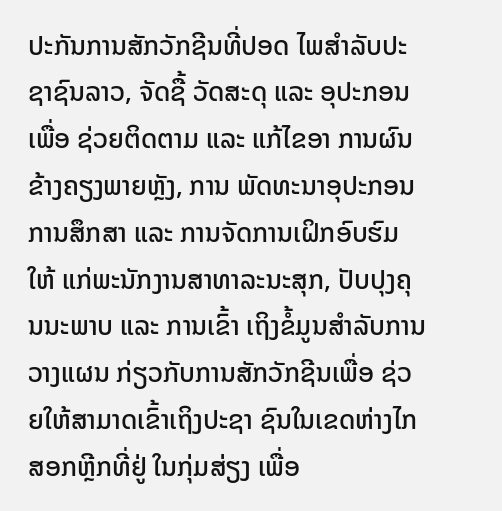ປະກັນການສັກວັກຊີນທີ່ປອດ ໄພສໍາລັບປະຊາຊົນລາວ, ຈັດຊື້ ວັດສະດຸ ແລະ ອຸປະກອນ ເພື່ອ ຊ່ວຍຕິດຕາມ ແລະ ແກ້ໄຂອາ ການຜົນຂ້າງຄຽງພາຍຫຼັງ, ການ ພັດທະນາອຸປະກອນການສຶກສາ ແລະ ການຈັດການເຝິກອົບຮົມໃຫ້ ແກ່ພະນັກງານສາທາລະນະສຸກ, ປັບປຸງຄຸນນະພາບ ແລະ ການເຂົ້າ ເຖິງຂໍ້ມູນສໍາລັບການວາງແຜນ ກ່ຽວກັບການສັກວັກຊີນເພື່ອ ຊ່ວຍໃຫ້ສາມາດເຂົ້າເຖິງປະຊາ ຊົນໃນເຂດຫ່າງໄກສອກຫຼີກທີ່ຢູ່ ໃນກຸ່ມສ່ຽງ ເພື່ອ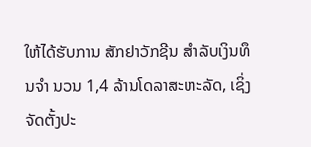ໃຫ້ໄດ້ຮັບການ ສັກຢາວັກຊີນ ສຳລັບເງິນທຶນຈຳ ນວນ 1,4 ລ້ານໂດລາສະຫະລັດ, ເຊິ່ງຈັດຕັ້ງປະ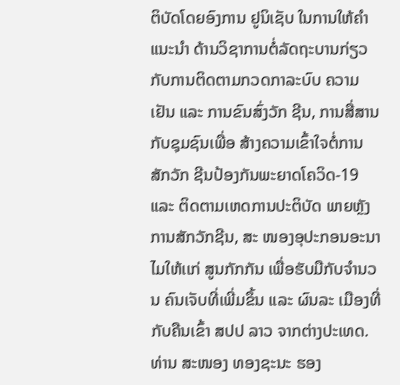ຕິບັດໂດຍອົງການ ຢູນິເຊັບ ໃນການໃຫ້ຄໍາແນະນໍາ ດ້ານວິຊາການຕໍ່ລັດຖະບານກ່ຽວ ກັບການຕິດຕາມກວດກາລະບົບ ຄວາມເຢັນ ແລະ ການຂົນສົ່ງວັກ ຊີນ, ການສື່ສານກັບຊຸມຊົນເພື່ອ ສ້າງຄວາມເຂົ້າໃຈຕໍ່ການສັກວັກ ຊີນປ້ອງກັນພະຍາດໂຄວິດ-19 ແລະ ຕິດຕາມເຫດການປະຕິບັດ ພາຍຫຼັງການສັກວັກຊີນ, ສະ ໜອງອຸປະກອນອະນາໄມໃຫ້ເເກ່ ສູນກັກກັນ ເພື່ອຮັບມືກັບຈໍານວນ ຄົນເຈັບທີ່ເພີ່ມຂຶ້ນ ແລະ ຜົນລະ ເມືອງທີ່ກັບຄືນເຂົ້າ ສປປ ລາວ ຈາກຕ່າງປະເທດ. ທ່ານ ສະໜອງ ທອງຊະນະ ຮອງ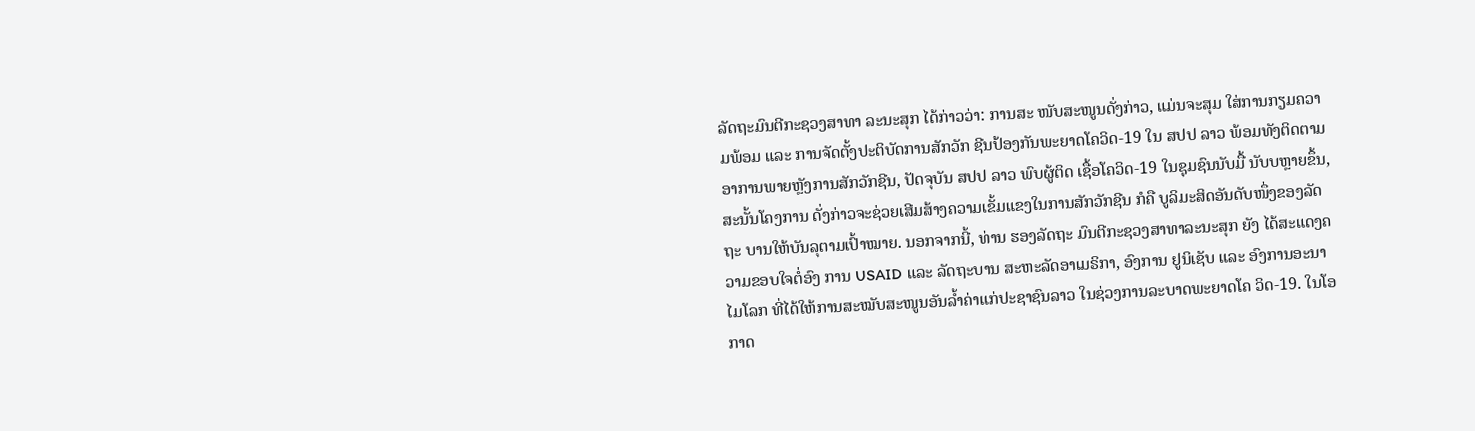ລັດຖະມົນຕີກະຊວງສາທາ ລະນະສຸກ ໄດ້ກ່າວວ່າ: ການສະ ໜັບສະໜູນດັ່ງກ່າວ, ແມ່ນຈະສຸມ ໃສ່ການກຽມຄວາມພ້ອມ ແລະ ການຈັດຕັ້ງປະຕິບັດການສັກວັກ ຊີນປ້ອງກັນພະຍາດໂຄວິດ-19 ໃນ ສປປ ລາວ ພ້ອມທັງຕິດຕາມ ອາການພາຍຫຼັງການສັກວັກຊີນ, ປັດຈຸບັນ ສປປ ລາວ ພົບຜູ້ຕິດ ເຊື້ອໂຄວິດ-19 ໃນຊຸມຊົນນັບມື້ ນັບບຫຼາຍຂຶ້ນ, ສະນັ້ນໂຄງການ ດັ່ງກ່າວຈະຊ່ວຍເສີມສ້າງຄວາມເຂັ້ມແຂງໃນການສັກວັກຊີນ ກໍຄື ບູລິມະສິດອັນດັບໜຶ່ງຂອງລັດຖະ ບານໃຫ້ບັນລຸຕາມເປົ້າໝາຍ. ນອກຈາກນີ້, ທ່ານ ຮອງລັດຖະ ມົນຕີກະຊວງສາທາລະນະສຸກ ຍັງ ໄດ້ສະແດງຄວາມຂອບໃຈຕໍ່ອົງ ການ USAID ແລະ ລັດຖະບານ ສະຫະລັດອາເມຣິກາ, ອົງການ ຢູນິເຊັບ ແລະ ອົງການອະນາ ໄມໂລກ ທີ່ໄດ້ໃຫ້ການສະໝັບສະໜູນອັນລໍ້າຄ່າແກ່ປະຊາຊົນລາວ ໃນຊ່ວງການລະບາດພະຍາດໂຄ ວິດ-19. ໃນໂອກາດ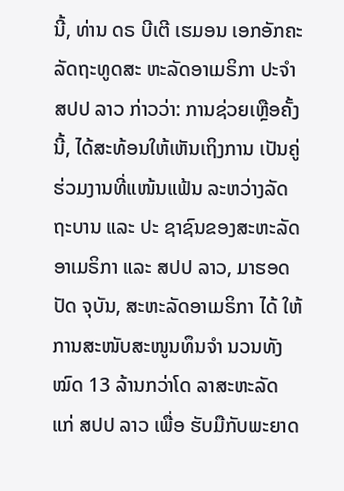ນີ້, ທ່ານ ດຣ ບີເຕີ ເຮມອນ ເອກອັກຄະລັດຖະທູດສະ ຫະລັດອາເມຣິກາ ປະຈໍາ ສປປ ລາວ ກ່າວວ່າ: ການຊ່ວຍເຫຼືອຄັ້ງ ນີ້, ໄດ້ສະທ້ອນໃຫ້ເຫັນເຖິງການ ເປັນຄູ່ຮ່ວມງານທີ່ແໜ້ນແຟ້ນ ລະຫວ່າງລັດຖະບານ ແລະ ປະ ຊາຊົນຂອງສະຫະລັດອາເມຣິກາ ແລະ ສປປ ລາວ, ມາຮອດປັດ ຈຸບັນ, ສະຫະລັດອາເມຣິກາ ໄດ້ ໃຫ້ການສະໜັບສະໜູນທຶນຈໍາ ນວນທັງໝົດ 13 ລ້ານກວ່າໂດ ລາສະຫະລັດ ແກ່ ສປປ ລາວ ເພື່ອ ຮັບມືກັບພະຍາດ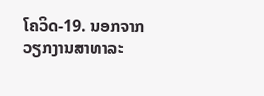ໂຄວິດ-19. ນອກຈາກວຽກງານສາທາລະ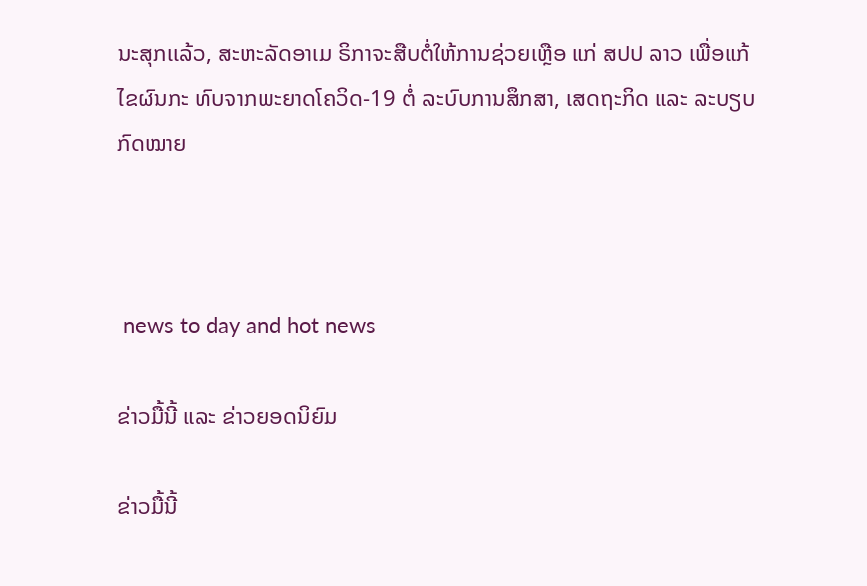ນະສຸກເເລ້ວ, ສະຫະລັດອາເມ ຣິກາຈະສືບຕໍ່ໃຫ້ການຊ່ວຍເຫຼືອ ແກ່ ສປປ ລາວ ເພື່ອແກ້ໄຂຜົນກະ ທົບຈາກພະຍາດໂຄວິດ-19 ຕໍ່ ລະບົບການສຶກສາ, ເສດຖະກິດ ແລະ ລະບຽບກົດໝາຍ



 news to day and hot news

ຂ່າວມື້ນີ້ ແລະ ຂ່າວຍອດນິຍົມ

ຂ່າວມື້ນີ້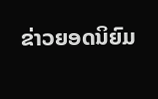ຂ່າວຍອດນິຍົມ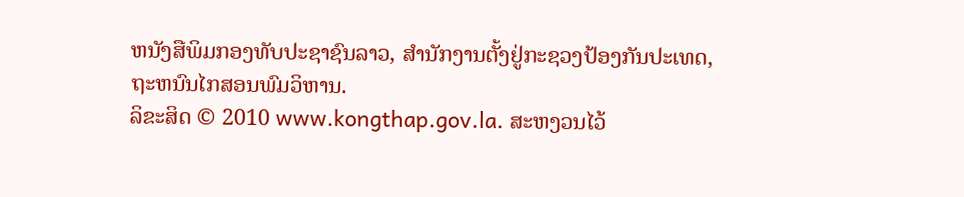ຫນັງສືພິມກອງທັບປະຊາຊົນລາວ, ສຳນັກງານຕັ້ງຢູ່ກະຊວງປ້ອງກັນປະເທດ, ຖະຫນົນໄກສອນພົມວິຫານ.
ລິຂະສິດ © 2010 www.kongthap.gov.la. ສະຫງວນໄວ້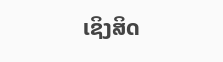ເຊິງສິດ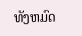ທັງຫມົດ